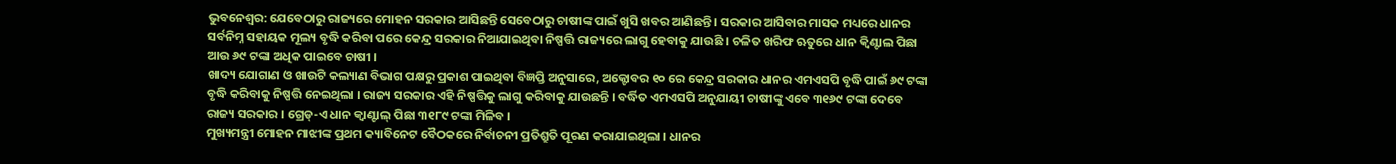ଭୁବନେଶ୍ୱର: ଯେବେଠାରୁ ରାଜ୍ୟରେ ମୋହନ ସରକାର ଆସିଛନ୍ତି ସେବେଠାରୁ ଚାଷୀଙ୍କ ପାଇଁ ଖୁସି ଖବର ଆଣିଛନ୍ତି । ସରକାର ଆସିବାର ମାସକ ମଧ୍ୟରେ ଧାନର ସର୍ବନିମ୍ନ ସହାୟକ ମୂଲ୍ୟ ବୃଦ୍ଧି କରିବା ପରେ କେନ୍ଦ୍ର ସରକାର ନିଆଯାଇଥିବା ନିଷ୍ପତ୍ତି ରାଜ୍ୟରେ ଲାଗୁ ହେବାକୁ ଯାଉଛି । ଚଳିତ ଖରିଫ ଋତୁରେ ଧାନ କ୍ୱିଣ୍ଟାଲ ପିଛା ଆଉ ୬୯ ଟଙ୍କା ଅଧିକ ପାଇବେ ଚାଷୀ ।
ଖାଦ୍ୟ ଯୋଗାଣ ଓ ଖାଉଟି କଲ୍ୟାଣ ବିଭାଗ ପକ୍ଷରୁ ପ୍ରକାଶ ପାଇଥିବା ବିଜ୍ଞପ୍ତି ଅନୁସାରେ, ଅକ୍ଟୋବର ୧୦ ରେ କେନ୍ଦ୍ର ସରକାର ଧାନର ଏମଏସପି ବୃଦ୍ଧି ପାଇଁ ୬୯ ଟଙ୍କା ବୃଦ୍ଧି କରିବାକୁ ନିଷ୍ପତ୍ତି ନେଇଥିଲା । ରାଜ୍ୟ ସରକାର ଏହି ନିଷ୍ପତ୍ତିକୁ ଲାଗୁ କରିବାକୁ ଯାଉଛନ୍ତି । ବର୍ଦ୍ଧିତ ଏମଏସପି ଅନୁଯାୟୀ ଚାଷୀଙ୍କୁ ଏବେ ୩୧୬୯ ଟଙ୍କା ଦେବେ ରାଜ୍ୟ ସରକାର । ଗ୍ରେଡ୍-ଏ ଧାନ କ୍ୱାଣ୍ଟାଲ୍ ପିଛା ୩୧୮୯ ଟଙ୍କା ମିଳିବ ।
ମୁଖ୍ୟମନ୍ତ୍ରୀ ମୋହନ ମାଝୀଙ୍କ ପ୍ରଥମ କ୍ୟାବିନେଟ ବୈଠକରେ ନିର୍ବାଚନୀ ପ୍ରତିଶ୍ରୁତି ପୂରଣ କରାଯାଇଥିଲା । ଧାନର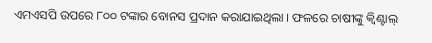ଏମଏସପି ଉପରେ ୮୦୦ ଟଙ୍କାର ବୋନସ ପ୍ରଦାନ କରାଯାଇଥିଲା । ଫଳରେ ଚାଷୀଙ୍କୁ କ୍ୱିଣ୍ଟାଲ୍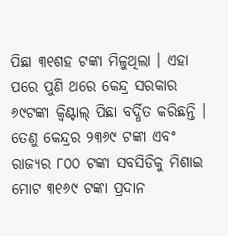ପିଛା ୩୧ଶହ ଟଙ୍କା ମିଳୁଥିଲା । ଏହା ପରେ ପୁଣି ଥରେ କେନ୍ଦ୍ର ସରକାର ୬୯ଟଙ୍କା କ୍ୱିଣ୍ଟାଲ୍ ପିଛା ବର୍ଦ୍ଧିତ କରିଛନ୍ତି । ତେଣୁ କେନ୍ଦ୍ରର ୨୩୬୯ ଟଙ୍କା ଏବଂ ରାଜ୍ୟର ୮୦୦ ଟଙ୍କା ସବସିଡିକୁ ମିଶାଇ ମୋଟ ୩୧୬୯ ଟଙ୍କା ପ୍ରଦାନ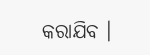କରାଯିବ ।